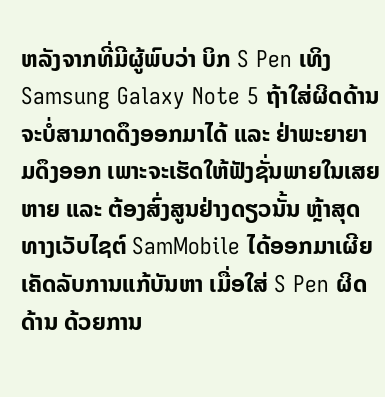ຫລັງຈາກທີ່ມີຜູ້ພົບວ່າ ບິກ S Pen ເທິງ Samsung Galaxy Note 5 ຖ້າໃສ່ຜິດດ້ານ ຈະບໍ່ສາມາດດຶງອອກມາໄດ້ ແລະ ຢ່າພະຍາຍາມດຶງອອກ ເພາະຈະເຮັດໃຫ້ຟັງຊັ່ນພາຍໃນເສຍຫາຍ ແລະ ຕ້ອງສົ່ງສູນຢ່າງດຽວນັ້ນ ຫຼ້າສຸດ ທາງເວັບໄຊຕ໌ SamMobile ໄດ້ອອກມາເຜີຍເຄັດລັບການແກ້ບັນຫາ ເມື່ອໃສ່ S Pen ຜິດດ້ານ ດ້ວຍການ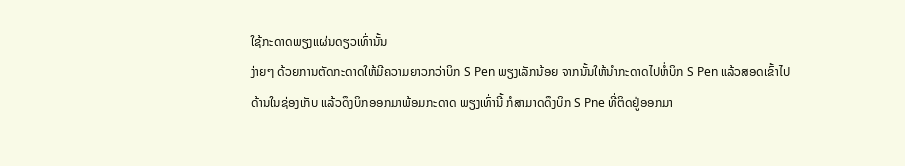ໃຊ້ກະດາດພຽງແຜ່ນດຽວເທົ່ານັ້ນ
ງ່າຍໆ ດ້ວຍການຕັດກະດາດໃຫ້ມີຄວາມຍາວກວ່າບິກ S Pen ພຽງເລັກນ້ອຍ ຈາກນັ້ນໃຫ້ນຳກະດາດໄປຫໍ່ບິກ S Pen ແລ້ວສອດເຂົ້າໄປດ້ານໃນຊ່ອງເກັບ ແລ້ວດຶງບິກອອກມາພ້ອມກະດາດ ພຽງເທົ່ານີ້ ກໍສາມາດດຶງບິກ S Pne ທີ່ຕິດຢູ່ອອກມາ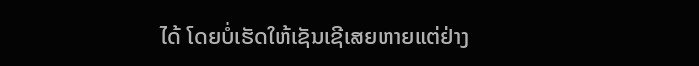ໄດ້ ໂດຍບໍ່ເຮັດໃຫ້ເຊັນເຊີເສຍຫາຍແຕ່ຢ່າງ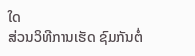ໃດ
ສ່ວນວິທີການເຮັດ ຊົມກັນຕໍ່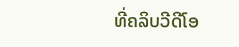ທີ່ຄລິບວີດີໂອ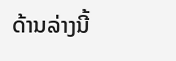ດ້ານລ່າງນີ້